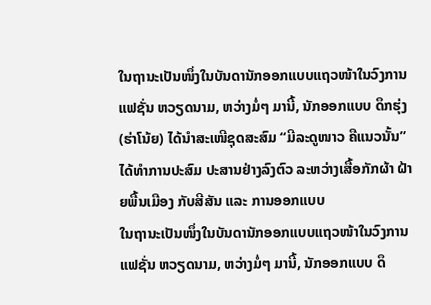ໃນຖານະເປັນໜຶ່ງໃນບັນດານັກອອກແບບແຖວໜ້າໃນວົງການ ແຟຊັ່ນ ຫວຽດນາມ, ຫວ່າງມໍ່ໆ ມານີ້, ນັກອອກແບບ ດຶກຮຸ່ງ (ຮ່າໂນ້ຍ) ໄດ້ນຳສະເໜີຊຸດສະສົມ “ມີລະດູໜາວ ຄືແນວນັ້ນ” ໄດ້ທໍາການປະສົມ ປະສານຢ່າງລົງຕົວ ລະຫວ່າງເສື້ອກັກຜ້າ ຝ້າຍພື້ນເມືອງ ກັບສີສັນ ແລະ ການອອກແບບ
ໃນຖານະເປັນໜຶ່ງໃນບັນດານັກອອກແບບແຖວໜ້າໃນວົງການ ແຟຊັ່ນ ຫວຽດນາມ, ຫວ່າງມໍ່ໆ ມານີ້, ນັກອອກແບບ ດຶ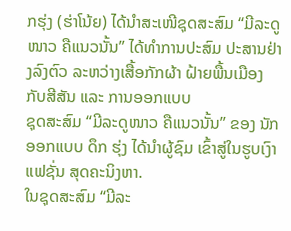ກຮຸ່ງ (ຮ່າໂນ້ຍ) ໄດ້ນຳສະເໜີຊຸດສະສົມ “ມີລະດູໜາວ ຄືແນວນັ້ນ” ໄດ້ທໍາການປະສົມ ປະສານຢ່າງລົງຕົວ ລະຫວ່າງເສື້ອກັກຜ້າ ຝ້າຍພື້ນເມືອງ ກັບສີສັນ ແລະ ການອອກແບບ
ຊຸດສະສົມ “ມີລະດູໜາວ ຄືແນວນັ້ນ” ຂອງ ນັກອອກແບບ ດຶກ ຮຸ່ງ ໄດ້ນຳຜູ້ຊົມ ເຂົ້າສູ່ໃນຮູບເງົາ ແຟຊັ່ນ ສຸດຄະນິງຫາ.
ໃນຊຸດສະສົມ “ມີລະ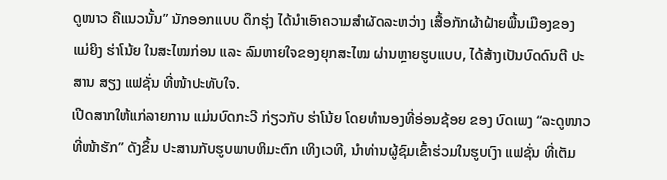ດູໜາວ ຄືແນວນັ້ນ” ນັກອອກແບບ ດຶກຮຸ່ງ ໄດ້ນຳເອົາຄວາມສຳຜັດລະຫວ່າງ ເສື້ອກັກຜ້າຝ້າຍພື້ນເມືອງຂອງ ແມ່ຍິງ ຮ່າໂນ້ຍ ໃນສະໄໝກ່ອນ ແລະ ລົມຫາຍໃຈຂອງຍຸກສະໄໝ ຜ່ານຫຼາຍຮູບແບບ, ໄດ້ສ້າງເປັນບົດດົນຕີ ປະສານ ສຽງ ແຟຊັ່ນ ທີ່ໜ້າປະທັບໃຈ.
ເປີດສາກໃຫ້ແກ່ລາຍການ ແມ່ນບົດກະວີ ກ່ຽວກັບ ຮ່າໂນ້ຍ ໂດຍທຳນອງທີ່ອ່ອນຊ້ອຍ ຂອງ ບົດເພງ “ລະດູໜາວທີ່ໜ້າຮັກ” ດັງຂຶ້ນ ປະສານກັບຮູບພາບຫິມະຕົກ ເທິງເວທີ, ນໍາທ່ານຜູ້ຊົມເຂົ້າຮ່ວມໃນຮູບເງົາ ແຟຊັ່ນ ທີ່ເຕັມ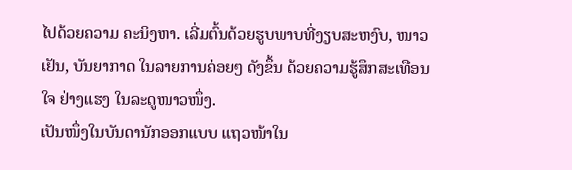ໄປດ້ວຍຄວາມ ຄະນິງຫາ. ເລີ່ມຕົ້ນດ້ວຍຮູບພາບທີ່ງຽບສະຫງົບ, ໜາວເຢັນ, ບັນຍາກາດ ໃນລາຍການຄ່ອຍໆ ດັງຂຶ້ນ ດ້ວຍຄວາມຮູ້ສຶກສະເທືອນໃຈ ຢ່າງແຮງ ໃນລະດູໜາວໜຶ່ງ.
ເປັນໜຶ່ງໃນບັນດານັກອອກແບບ ແຖວໜ້າໃນ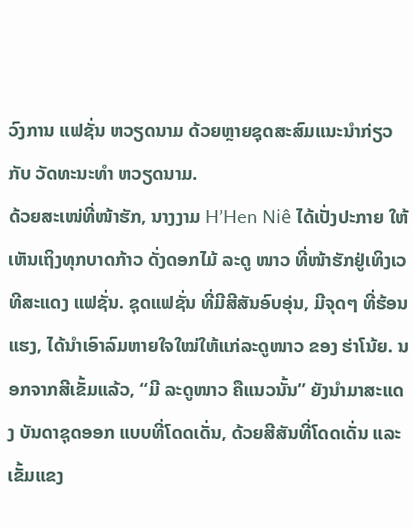ວົງການ ແຟຊັ່ນ ຫວຽດນາມ ດ້ວຍຫຼາຍຊຸດສະສົມແນະນຳກ່ຽວກັບ ວັດທະນະທຳ ຫວຽດນາມ.
ດ້ວຍສະເໜ່ທີ່ໜ້າຮັກ, ນາງງາມ H’Hen Niê ໄດ້ເປັ່ງປະກາຍ ໃຫ້ເຫັນເຖິງທຸກບາດກ້າວ ດັ່ງດອກໄມ້ ລະດູ ໜາວ ທີ່ໜ້າຮັກຢູ່ເທິງເວທີສະແດງ ແຟຊັ່ນ. ຊຸດແຟຊັ່ນ ທີ່ມີສີສັນອົບອຸ່ນ, ມີຈຸດໆ ທີ່ຮ້ອນແຮງ, ໄດ້ນຳເອົາລົມຫາຍໃຈໃໝ່ໃຫ້ແກ່ລະດູໜາວ ຂອງ ຮ່າໂນ້ຍ. ນອກຈາກສີເຂັ້ມແລ້ວ, “ມີ ລະດູໜາວ ຄືແນວນັ້ນ” ຍັງນຳມາສະແດງ ບັນດາຊຸດອອກ ແບບທີ່ໂດດເດັ່ນ, ດ້ວຍສີສັນທີ່ໂດດເດັ່ນ ແລະ ເຂັ້ມແຂງ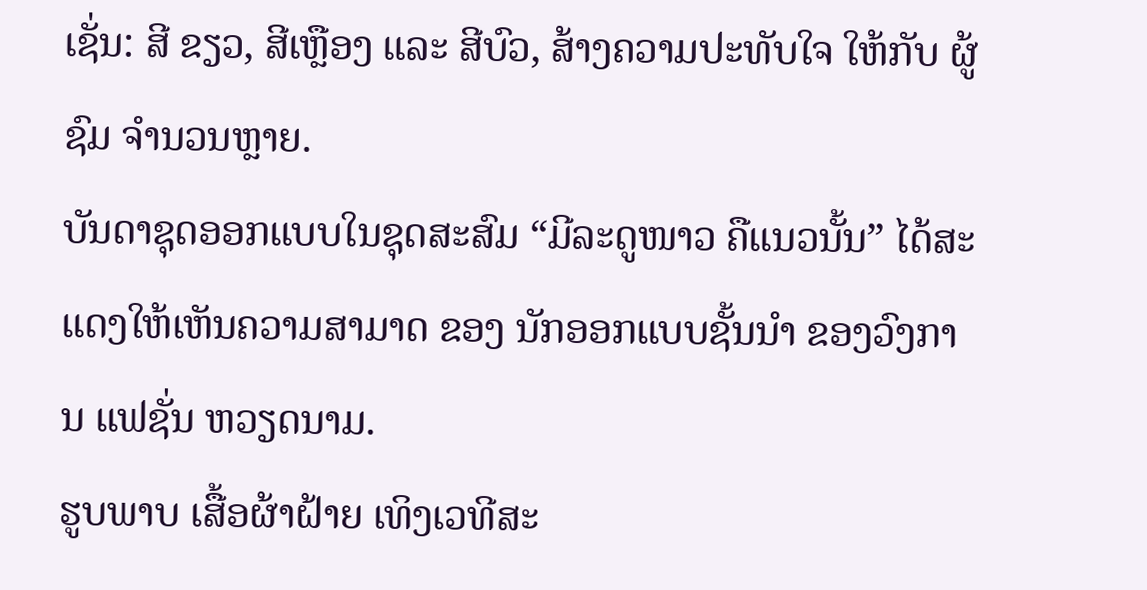ເຊັ່ນ: ສີ ຂຽວ, ສີເຫຼືອງ ແລະ ສີບົວ, ສ້າງຄວາມປະທັບໃຈ ໃຫ້ກັບ ຜູ້ ຊົມ ຈໍານວນຫຼາຍ.
ບັນດາຊຸດອອກແບບໃນຊຸດສະສົມ “ມີລະດູໜາວ ຄືແນວນັ້ນ” ໄດ້ສະແດງໃຫ້ເຫັນຄວາມສາມາດ ຂອງ ນັກອອກແບບຊັ້ນນຳ ຂອງວົງການ ແຟຊັ່ນ ຫວຽດນາມ.
ຮູບພາບ ເສື້ອຜ້າຝ້າຍ ເທິງເວທີສະ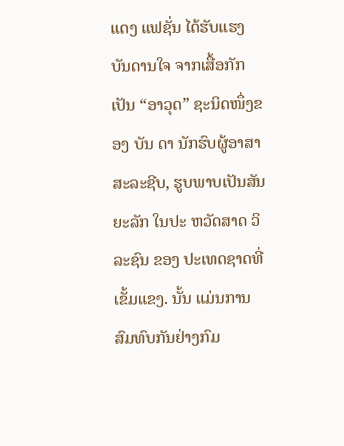ແດງ ແຟຊັ່ນ ໄດ້ຮັບແຮງ ບັນດານໃຈ ຈາກເສື້ອກັກ ເປັນ “ອາວຸດ” ຊະນິດໜຶ່ງຂອງ ບັນ ດາ ນັກຮົບຜູ້ອາສາສະລະຊີບ, ຮູບພາບເປັນສັນຍະລັກ ໃນປະ ຫວັດສາດ ວິລະຊົນ ຂອງ ປະເທດຊາດທີ່ເຂັ້ມແຂງ. ນັ້ນ ແມ່ນການສົມທົບກັນຢ່າງກົມ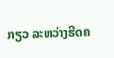ກຽວ ລະຫວ່າງຮີດຄ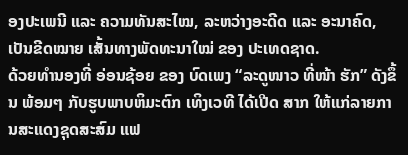ອງປະເພນີ ແລະ ຄວາມທັນສະໄໝ, ລະຫວ່າງອະດີດ ແລະ ອະນາຄົດ, ເປັນຂີດໝາຍ ເສັ້ນທາງພັດທະນາໃໝ່ ຂອງ ປະເທດຊາດ.
ດ້ວຍທຳນອງທີ່ ອ່ອນຊ້ອຍ ຂອງ ບົດເພງ “ລະດູໜາວ ທີ່ໜ້າ ຮັກ” ດັງຂຶ້ນ ພ້ອມໆ ກັບຮູບພາບຫິມະຕົກ ເທິງເວທີ ໄດ້ເປີດ ສາກ ໃຫ້ແກ່ລາຍການສະແດງຊຸດສະສົມ ແຟ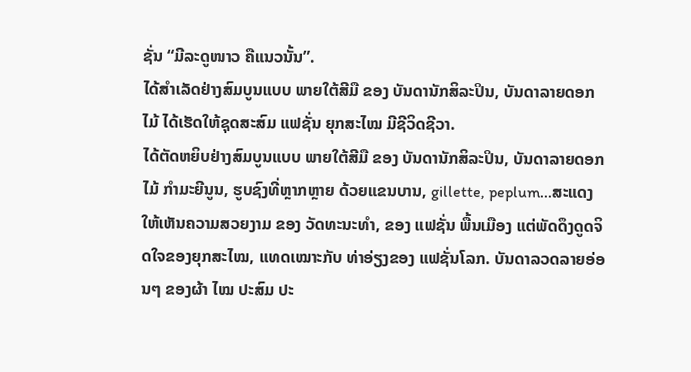ຊັ່ນ “ມີລະດູໜາວ ຄືແນວນັ້ນ”.
ໄດ້ສໍາເລັດຢ່າງສົມບູນແບບ ພາຍໃຕ້ສີມື ຂອງ ບັນດານັກສິລະປິນ, ບັນດາລາຍດອກໄມ້ ໄດ້ເຮັດໃຫ້ຊຸດສະສົມ ແຟຊັ່ນ ຍຸກສະໄໝ ມີຊີວິດຊີວາ.
ໄດ້ຕັດຫຍິບຢ່າງສົມບູນແບບ ພາຍໃຕ້ສີມື ຂອງ ບັນດານັກສິລະປິນ, ບັນດາລາຍດອກໄມ້ ກໍາມະຍີນູນ, ຮູບຊົງທີ່ຫຼາກຫຼາຍ ດ້ວຍແຂນບານ, gillette, peplum...ສະແດງໃຫ້ເຫັນຄວາມສວຍງາມ ຂອງ ວັດທະນະທຳ, ຂອງ ແຟຊັ່ນ ພື້ນເມືອງ ແຕ່ພັດດຶງດູດຈິດໃຈຂອງຍຸກສະໄໝ, ແທດເໝາະກັບ ທ່າອ່ຽງຂອງ ແຟຊັ່ນໂລກ. ບັນດາລວດລາຍອ່ອນໆ ຂອງຜ້າ ໄໝ ປະສົມ ປະ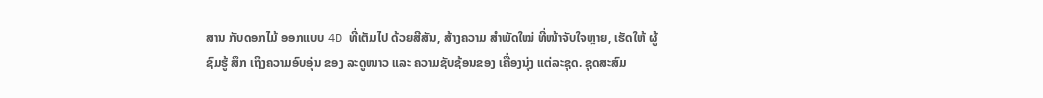ສານ ກັບດອກໄມ້ ອອກແບບ 4D ທີ່ເຕັມໄປ ດ້ວຍສີສັນ, ສ້າງຄວາມ ສຳພັດໃໝ່ ທີ່ໜ້າຈັບໃຈຫຼາຍ, ເຮັດໃຫ້ ຜູ້ຊົມຮູ້ ສຶກ ເຖິງຄວາມອົບອຸ່ນ ຂອງ ລະດູໜາວ ແລະ ຄວາມຊັບຊ້ອນຂອງ ເຄື່ອງນຸ່ງ ແຕ່ລະຊຸດ. ຊຸດສະສົມ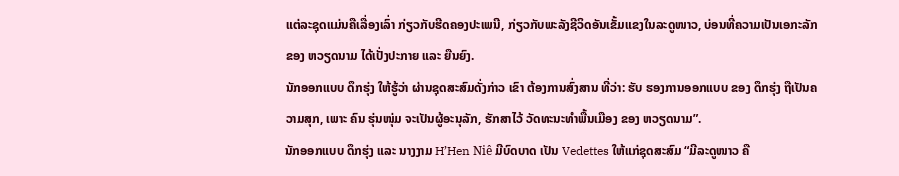ແຕ່ລະຊຸດແມ່ນຄືເລື່ອງເລົ່າ ກ່ຽວກັບຮີດຄອງປະເພນີ, ກ່ຽວກັບພະລັງຊີວິດອັນເຂັ້ມແຂງໃນລະດູໜາວ, ບ່ອນທີ່ຄວາມເປັນເອກະລັກ ຂອງ ຫວຽດນາມ ໄດ້ເປັ່ງປະກາຍ ແລະ ຍືນຍົງ.
ນັກອອກແບບ ດຶກຮຸ່ງ ໃຫ້ຮູ້ວ່າ ຜ່ານຊຸດສະສົມດັ່ງກ່າວ ເຂົາ ຕ້ອງການສົ່ງສານ ທີ່ວ່າ: ຮັບ ຮອງການອອກແບບ ຂອງ ດຶກຮຸ່ງ ຖືເປັນຄວາມສຸກ, ເພາະ ຄົນ ຮຸ່ນໜຸ່ມ ຈະເປັນຜູ້ອະນຸລັກ, ຮັກສາໄວ້ ວັດທະນະທຳພື້ນເມືອງ ຂອງ ຫວຽດນາມ”.
ນັກອອກແບບ ດຶກຮຸ່ງ ແລະ ນາງງາມ H’Hen Niê ມີບົດບາດ ເປັນ Vedettes ໃຫ້ແກ່ຊຸດສະສົມ “ມີລະດູໜາວ ຄື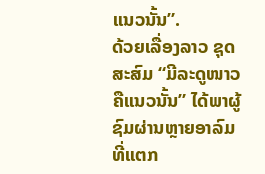ແນວນັ້ນ”.
ດ້ວຍເລື່ອງລາວ ຊຸດສະສົມ “ມີລະດູໜາວ ຄືແນວນັ້ນ” ໄດ້ພາຜູ້ຊົມຜ່ານຫຼາຍອາລົມ ທີ່ແຕກ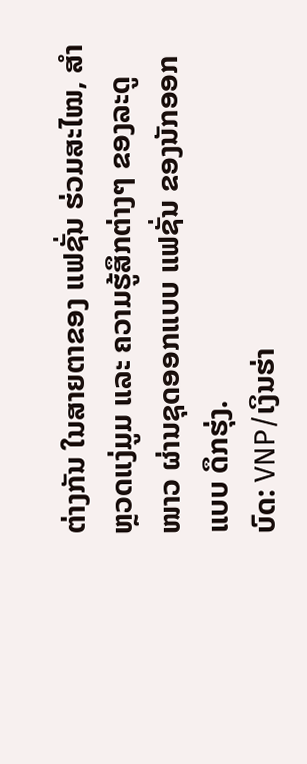ຕ່າງກັນ ໃນສາຍຕາຂອງ ແຟຊັ່ນ ຮ່ວມສະໄໝ, ສໍາຫຼວດແງ່ມູມ ແລະ ຄວາມຮູ້ສຶກຕ່າງໆ ຂອງລະດູໜາວ ຜ່ານຊຸດອອກແບບ ແຟຊັ່ນ ຂອງນັກອອກ ແບບ ດຶກຮຸ່ງ.
ບົດ: VNP/ເງິນຮ່າ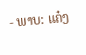- ພາບ: ແຄ໋ງ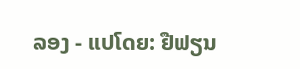ລອງ - ແປໂດຍ: ຢືຟຽນ